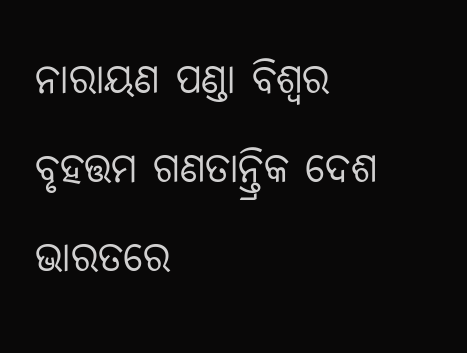ନାରାୟଣ ପଣ୍ଡା ବିଶ୍ୱର ବୃହତ୍ତମ ଗଣତାନ୍ତ୍ରିକ ଦେଶ ଭାରତରେ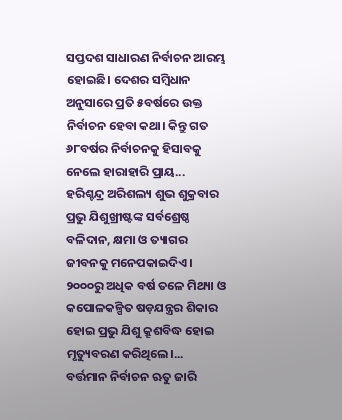ସପ୍ତଦଶ ସାଧାରଣ ନିର୍ବାଚନ ଆରମ୍ଭ ହୋଇଛି। ଦେଶର ସମ୍ବିଧାନ ଅନୁସାରେ ପ୍ରତି ୫ବର୍ଷରେ ଉକ୍ତ ନିର୍ବାଚନ ହେବା କଥା। କିନ୍ତୁ ଗତ ୬୮ବର୍ଷର ନିର୍ବାଚନକୁ ହିସାବକୁ ନେଲେ ହାରାହାରି ପ୍ରାୟ...
ହରିଶ୍ଚନ୍ଦ୍ର ଅରିଶଲ୍ୟ ଶୁଭ ଶୁକ୍ରବାର ପ୍ରଭୁ ଯିଶୁଖ୍ରୀଷ୍ଟଙ୍କ ସର୍ବଶ୍ରେଷ୍ଠ ବଳିଦାନ, କ୍ଷମା ଓ ତ୍ୟାଗର ଜୀବନକୁ ମନେପକାଇଦିଏ। ୨୦୦୦ରୁ ଅଧିକ ବର୍ଷ ତଳେ ମିଥ୍ୟା ଓ କପୋଳକଳ୍ପିତ ଷଡ଼ଯନ୍ତ୍ରର ଶିକାର ହୋଇ ପ୍ରଭୁ ଯିଶୁ କ୍ରୂଶବିଦ୍ଧ ହୋଇ ମୃତ୍ୟୁବରଣ କରିଥିଲେ।...
ବର୍ତ୍ତମାନ ନିର୍ବାଚନ ଋତୁ ଜାରି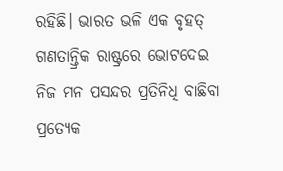ରହିଛି। ଭାରତ ଭଳି ଏକ ବୃହତ୍ ଗଣତାନ୍ତ୍ରିକ ରାଷ୍ଟ୍ରରେ ଭୋଟଦେଇ ନିଜ ମନ ପସନ୍ଦର ପ୍ରତିନିଧି ବାଛିବା ପ୍ରତ୍ୟେକ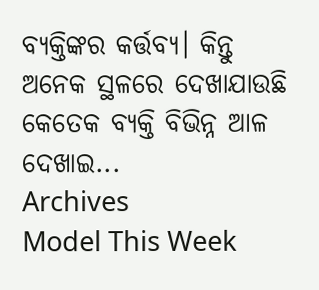ବ୍ୟକ୍ତିଙ୍କର କର୍ତ୍ତବ୍ୟ। କିନ୍ତୁ ଅନେକ ସ୍ଥଳରେ ଦେଖାଯାଉଛି କେତେକ ବ୍ୟକ୍ତି ବିଭିନ୍ନ ଆଳ ଦେଖାଇ...
Archives
Model This Week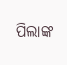ପିଲାଙ୍କ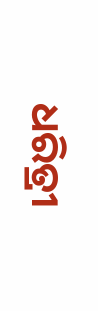ଧରିତ୍ରୀ